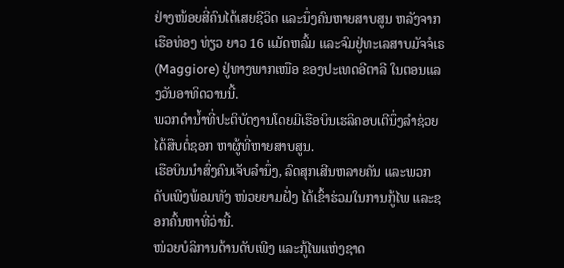ຢ່າງໜ້ອຍສີ່ຄົນໄດ້ເສຍຊີວິດ ແລະນຶ່ງຄົນຫາຍສາບສູນ ຫລັງຈາກເຮືອທ່ອງ ທ່ຽວ ຍາວ 16 ແມັດຫລົ້ມ ແລະຈົມຢູ່ທະເລສາບມັຈຈໍເຣ (Maggiore) ຢູ່ທາງພາກເໜືອ ຂອງປະເທດອີຕາລີ ໃນຕອນແລງວັນອາທິດວານນີ້.
ພວກດຳນໍ້າທີ່ປະຕິບັດງານໂດຍມີເຮືອບິນເຮລິຄອບເຕີນຶ່ງລໍາຊ່ວຍ ໄດ້ສືບຕໍ່ຊອກ ຫາຜູ້ທີ່ຫາຍສາບສູນ.
ເຮືອບິນນຳສົ່ງຄົນເຈັບລຳນຶ່ງ, ລົດສຸກເສີນຫລາຍຄັນ ແລະພວກດັບເພີງພ້ອມທັງ ໜ່ວຍຍາມຝັ່ງ ໄດ້ເຂົ້າຮ່ວມໃນການກູ້ໄພ ແລະຊອກຄົ້ນຫາທີ່ວ່ານີ້.
ໜ່ວຍບໍລິການດ້ານດັບເພີງ ແລະກູ້ໄພແຫ່ງຊາດ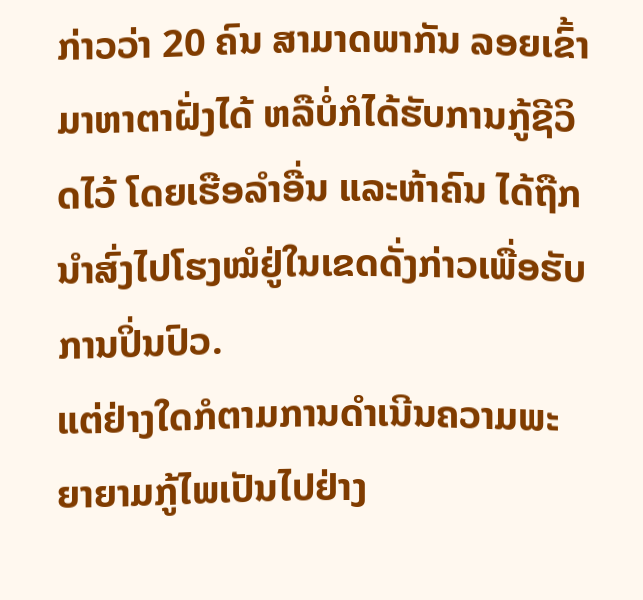ກ່າວວ່າ 20 ຄົນ ສາມາດພາກັນ ລອຍເຂົ້າມາຫາຕາຝັ່ງໄດ້ ຫລືບໍ່ກໍໄດ້ຮັບການກູ້ຊີວິດໄວ້ ໂດຍເຮືອລຳອື່ນ ແລະຫ້າຄົນ ໄດ້ຖືກນຳສົ່ງໄປໂຮງໝໍຢູ່ໃນເຂດດັ່ງກ່າວເພື່ອຮັບການປິ່ນປົວ.
ແຕ່ຢ່າງໃດກໍຕາມການດຳເນີນຄວາມພະຍາຍາມກູ້ໄພເປັນໄປຢ່າງ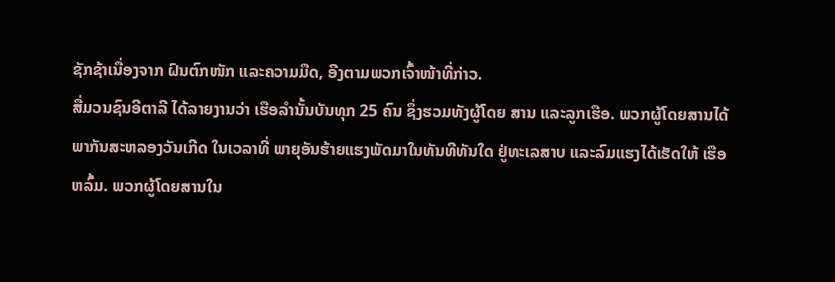ຊັກຊ້າເນື່ອງຈາກ ຝົນຕົກໜັກ ແລະຄວາມມືດ, ອີງຕາມພວກເຈົ້າໜ້າທີ່ກ່າວ.
ສື່ມວນຊົນອີຕາລີ ໄດ້ລາຍງານວ່າ ເຮືອລຳນັ້ນບັນທຸກ 25 ຄົນ ຊຶ່ງຮວມທັງຜູ້ໂດຍ ສານ ແລະລູກເຮືອ. ພວກຜູ້ໂດຍສານໄດ້ພາກັນສະຫລອງວັນເກີດ ໃນເວລາທີ່ ພາຍຸອັນຮ້າຍແຮງພັດມາໃນທັນທີທັນໃດ ຢູ່ທະເລສາບ ແລະລົມແຮງໄດ້ເຮັດໃຫ້ ເຮືອຫລົ້ມ. ພວກຜູ້ໂດຍສານໃນ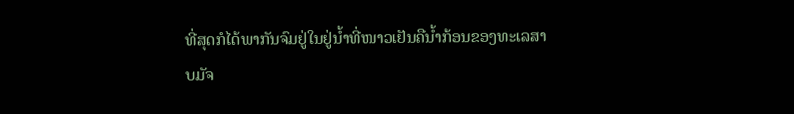ທີ່ສຸດກໍໄດ້ພາກັນຈົມຢູ່ໃນຢູ່ນໍ້າທີ່ໜາວເຢັນຄືນ້ຳກ້ອນຂອງທະເລສາບມັຈ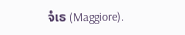ຈໍເຣ (Maggiore).